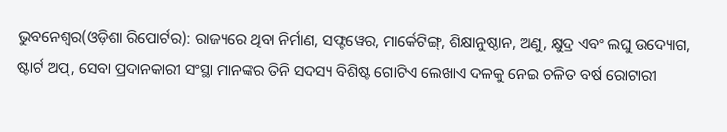ଭୁବନେଶ୍ୱର(ଓଡ଼ିଶା ରିପୋର୍ଟର): ରାଜ୍ୟରେ ଥିବା ନିର୍ମାଣ, ସଫ୍ଟୱେର, ମାର୍କେଟିଙ୍ଗ୍, ଶିକ୍ଷାନୁଷ୍ଠାନ, ଅଣୁ, କ୍ଷୁଦ୍ର ଏବଂ ଲଘୁ ଉଦ୍ୟୋଗ, ଷ୍ଟାର୍ଟ ଅପ୍, ସେବା ପ୍ରଦାନକାରୀ ସଂସ୍ଥା ମାନଙ୍କର ତିନି ସଦସ୍ୟ ବିଶିଷ୍ଟ ଗୋଟିଏ ଲେଖାଏ ଦଳକୁ ନେଇ ଚଳିତ ବର୍ଷ ରୋଟାରୀ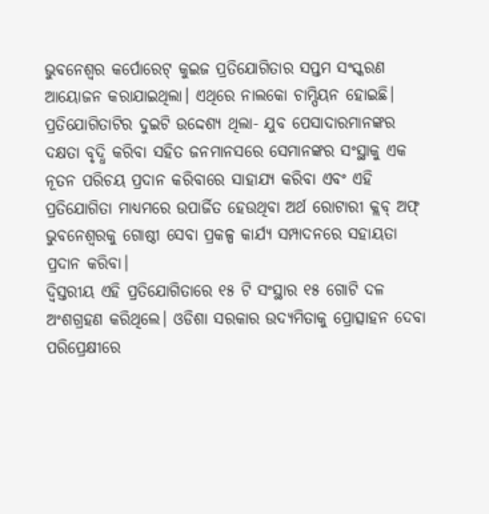ଭୁବନେଶ୍ୱର କର୍ପୋରେଟ୍ କୁଇଜ ପ୍ରତିଯୋଗିତାର ସପ୍ତମ ସଂସ୍କରଣ ଆୟୋଜନ କରାଯାଇଥିଲା। ଏଥିରେ ନାଲକୋ ଚାମ୍ପିୟନ ହୋଇଛି। ପ୍ରତିଯୋଗିତାଟିର ଦୁଇଟି ଉଦ୍ଦେଶ୍ୟ ଥିଲା- ଯୁବ ପେସାଦାରମାନଙ୍କର ଦକ୍ଷତା ବୃଦ୍ଧି କରିବା ସହିତ ଜନମାନସରେ ସେମାନଙ୍କର ସଂସ୍ଥାକୁ ଏକ ନୂତନ ପରିଚୟ ପ୍ରଦାନ କରିବାରେ ସାହାଯ୍ୟ କରିବା ଏବଂ ଏହି ପ୍ରତିଯୋଗିତା ମାଧ୍ୟମରେ ଉପାର୍ଜିତ ହେଉଥିବା ଅର୍ଥ ରୋଟାରୀ କ୍ଲବ୍ ଅଫ୍ ଭୁବନେଶ୍ୱରକୁ ଗୋଷ୍ଠୀ ସେବା ପ୍ରକଳ୍ପ କାର୍ଯ୍ୟ ସମ୍ପାଦନରେ ସହାୟତା ପ୍ରଦାନ କରିବା।
ଦ୍ୱିସ୍ତରୀୟ ଏହି ପ୍ରତିଯୋଗିତାରେ ୧୫ ଟି ସଂସ୍ଥାର ୧୫ ଗୋଟି ଦଳ ଅଂଶଗ୍ରହଣ କରିଥିଲେ। ଓଡିଶା ସରକାର ଉଦ୍ୟମିତାକୁ ପ୍ରୋତ୍ସାହନ ଦେବା ପରିପ୍ରେକ୍ଷୀରେ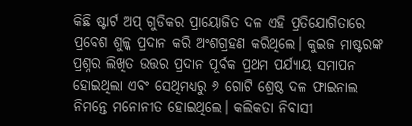କିଛି ଷ୍ଟାର୍ଟ ଅପ୍ ଗୁଡିକର ପ୍ରାୟୋଜିତ ଦଳ ଏହି ପ୍ରତିଯୋଗିତାରେ ପ୍ରବେଶ ଶୁଳ୍କ ପ୍ରଦାନ କରି ଅଂଶଗ୍ରହଣ କରିଥିଲେ। କୁଇଜ ମାଷ୍ଟରଙ୍କ ପ୍ରଶ୍ନର ଲିଖିତ ଉତ୍ତର ପ୍ରଦାନ ପୂର୍ବକ ପ୍ରଥମ ପର୍ଯ୍ୟାୟ ସମାପନ ହୋଇଥିଲା ଏବଂ ସେଥିମଧ୍ୟରୁ ୬ ଗୋଟି ଶ୍ରେଷ୍ଠ ଦଳ ଫାଇନାଲ ନିମନ୍ତେ ମନୋନୀତ ହୋଇଥିଲେ। କଲିକତା ନିବାସୀ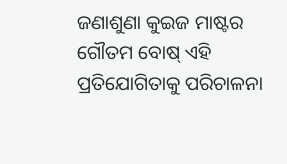ଜଣାଶୁଣା କୁଇଜ ମାଷ୍ଟର ଗୌତମ ବୋଷ୍ ଏହି ପ୍ରତିଯୋଗିତାକୁ ପରିଚାଳନା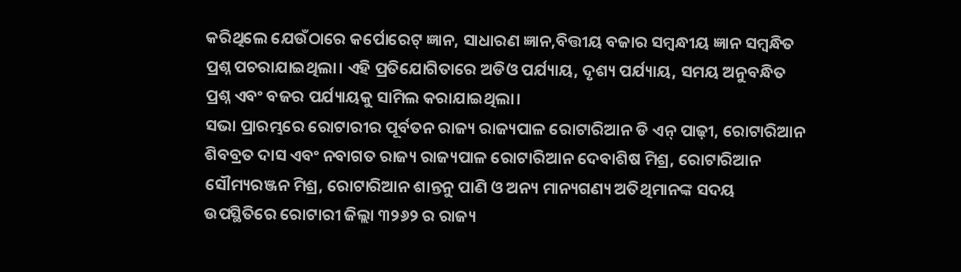କରିଥିଲେ ଯେଉଁଠାରେ କର୍ପୋରେଟ୍ ଜ୍ଞାନ, ସାଧାରଣ ଜ୍ଞାନ,ବିତ୍ତୀୟ ବଜାର ସମ୍ବନ୍ଧୀୟ ଜ୍ଞାନ ସମ୍ବନ୍ଧିତ ପ୍ରଶ୍ନ ପଚରାଯାଇଥିଲା। ଏହି ପ୍ରତିଯୋଗିତାରେ ଅଡିଓ ପର୍ଯ୍ୟାୟ, ଦୃଶ୍ୟ ପର୍ଯ୍ୟାୟ, ସମୟ ଅନୁବନ୍ଧିତ ପ୍ରଶ୍ନ ଏବଂ ବଜର ପର୍ଯ୍ୟାୟକୁ ସାମିଲ କରାଯାଇଥିଲା।
ସଭା ପ୍ରାରମ୍ଭରେ ରୋଟାରୀର ପୂର୍ବତନ ରାଜ୍ୟ ରାଜ୍ୟପାଳ ରୋଟାରିଆନ ଡି ଏନ୍ ପାଢ଼ୀ, ରୋଟାରିଆନ ଶିବବ୍ରତ ଦାସ ଏବଂ ନବାଗତ ରାଜ୍ୟ ରାଜ୍ୟପାଳ ରୋଟାରିଆନ ଦେବାଶିଷ ମିଶ୍ର, ରୋଟାରିଆନ ସୌମ୍ୟରଞ୍ଜନ ମିଶ୍ର, ରୋଟାରିଆନ ଶାନ୍ତନୁ ପାଣି ଓ ଅନ୍ୟ ମାନ୍ୟଗଣ୍ୟ ଅତିଥିମାନଙ୍କ ସଦୟ ଉପସ୍ଥିତିରେ ରୋଟାରୀ ଜିଲ୍ଲା ୩୨୬୨ ର ରାଜ୍ୟ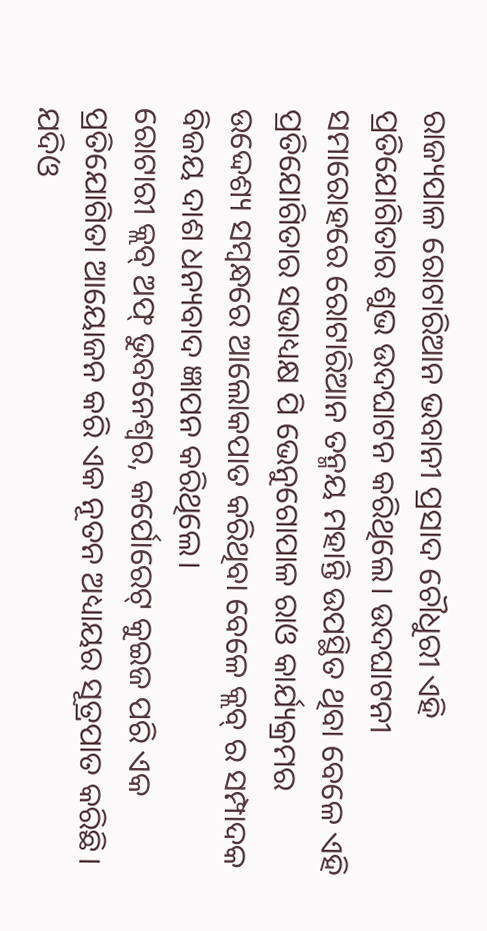ରାଜ୍ୟପାଳ ରୋଟାରିଆନ ଭବାନୀ ପ୍ରସାଦ ଚୌଧୁରୀ ଏହି ପ୍ରତିଯୋଗିତାର ଶୁଭ ଉଦଘାଟନ କରିଥିଲେ। ଉଦଘାଟନୀ ସମାରୋହରେ ରୋଟାରିଆନ ତନ୍ମୟ ମହାନ୍ତି ଉପସ୍ଥିତ ଥିବା ବେଳେ ଏହି ପ୍ରତିଯୋଗିତାର ସଭାଧ୍ୟକ୍ଷ ପି ଭେନୁଗୋପାଳ ରାଓ କାର୍ଯ୍ୟକ୍ରମର ଉଦ୍ଦେଶ୍ୟ ସମ୍ବନ୍ଧରେ ଆଲୋକପାତ କରିଥିବା ବେଳେ କ୍ଲବ୍ ର ସମ୍ପାଦକ ବିଜୟ ଦାଶ ଧନ୍ୟବାଦ ଜ୍ଞାପନ କରିଥିଲେ।
ରୋଟାରୀ କ୍ଲବ୍ ଅଫ୍ ଭୁବନେଶ୍ୱର, କର୍ପୋରେଟ୍ କୁଇଜ ପରି ଏକ ପ୍ରତିଯୋଗିତା ଆୟୋଜନ କରି ଏକ ନୂତନ ଅଧ୍ୟାୟର ସୂତ୍ରପାତ କରିଛି। ଯଦିଓ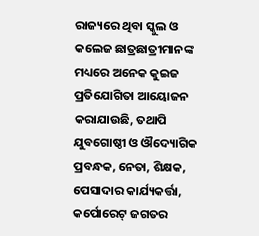ରାଜ୍ୟରେ ଥିବା ସ୍କୁଲ ଓ କଲେଜ ଛାତ୍ରଛାତ୍ରୀମାନଙ୍କ ମଧ୍ୟରେ ଅନେକ କୁଇଜ ପ୍ରତିଯୋଗିତା ଆୟୋଜନ କରାଯାଉଛି, ତଥାପି ଯୁବଗୋଷ୍ଠୀ ଓ ଔଦ୍ୟୋଗିକ ପ୍ରବନ୍ଧକ, ନେତା, ଶିକ୍ଷକ, ପେସାଦାର କାର୍ଯ୍ୟକର୍ତ୍ତା, କର୍ପୋରେଟ୍ ଜଗତର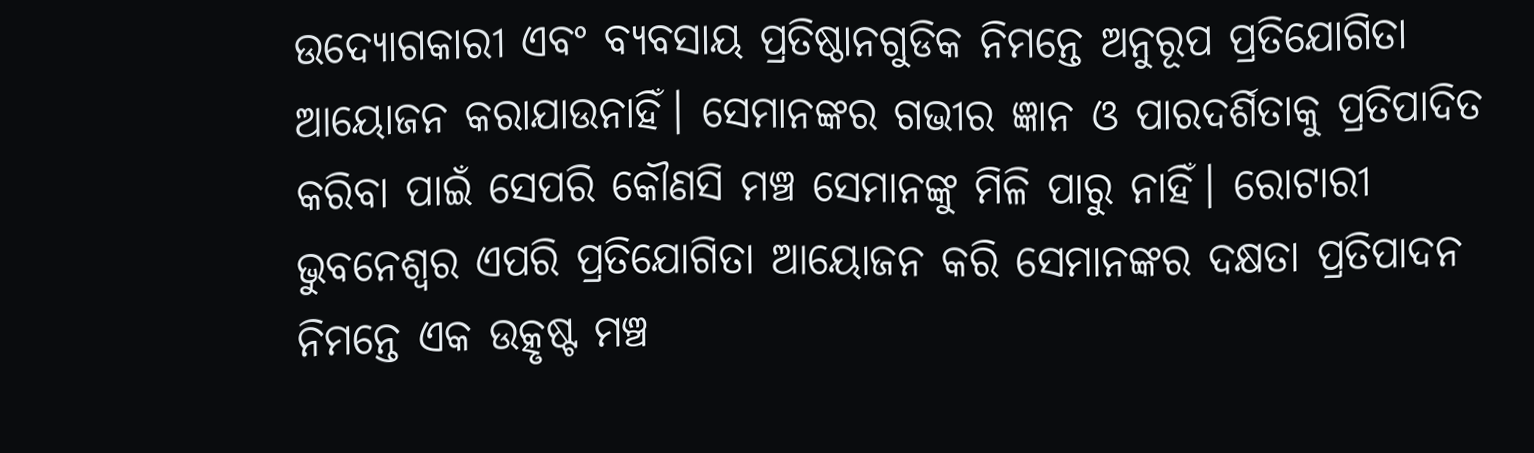ଉଦ୍ୟୋଗକାରୀ ଏବଂ ବ୍ୟବସାୟ ପ୍ରତିଷ୍ଠାନଗୁଡିକ ନିମନ୍ତେ ଅନୁରୂପ ପ୍ରତିଯୋଗିତା ଆୟୋଜନ କରାଯାଉନାହିଁ। ସେମାନଙ୍କର ଗଭୀର ଜ୍ଞାନ ଓ ପାରଦର୍ଶିତାକୁ ପ୍ରତିପାଦିତ କରିବା ପାଇଁ ସେପରି କୌଣସି ମଞ୍ଚ ସେମାନଙ୍କୁ ମିଳି ପାରୁ ନାହିଁ। ରୋଟାରୀ ଭୁବନେଶ୍ୱର ଏପରି ପ୍ରତିଯୋଗିତା ଆୟୋଜନ କରି ସେମାନଙ୍କର ଦକ୍ଷତା ପ୍ରତିପାଦନ ନିମନ୍ତେ ଏକ ଉତ୍କୃଷ୍ଟ ମଞ୍ଚ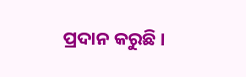ପ୍ରଦାନ କରୁଛି ।